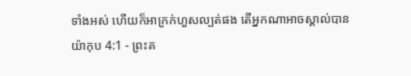ទាំងអស់ ហើយក៏អាក្រក់ហួសល្បត់ផង តើអ្នកណាអាចស្គាល់បាន
យ៉ាកុប 4:1 - ព្រះគ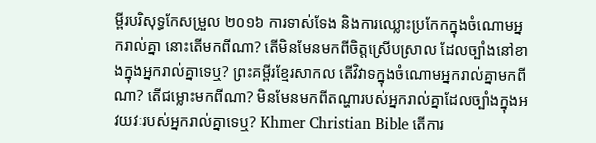ម្ពីរបរិសុទ្ធកែសម្រួល ២០១៦ ការទាស់ទែង និងការឈ្លោះប្រកែកក្នុងចំណោមអ្នករាល់គ្នា នោះតើមកពីណា? តើមិនមែនមកពីចិត្តស្រើបស្រាល ដែលច្បាំងនៅខាងក្នុងអ្នករាល់គ្នាទេឬ? ព្រះគម្ពីរខ្មែរសាកល តើវិវាទក្នុងចំណោមអ្នករាល់គ្នាមកពីណា? តើជម្លោះមកពីណា? មិនមែនមកពីតណ្ហារបស់អ្នករាល់គ្នាដែលច្បាំងក្នុងអវយវៈរបស់អ្នករាល់គ្នាទេឬ? Khmer Christian Bible តើការ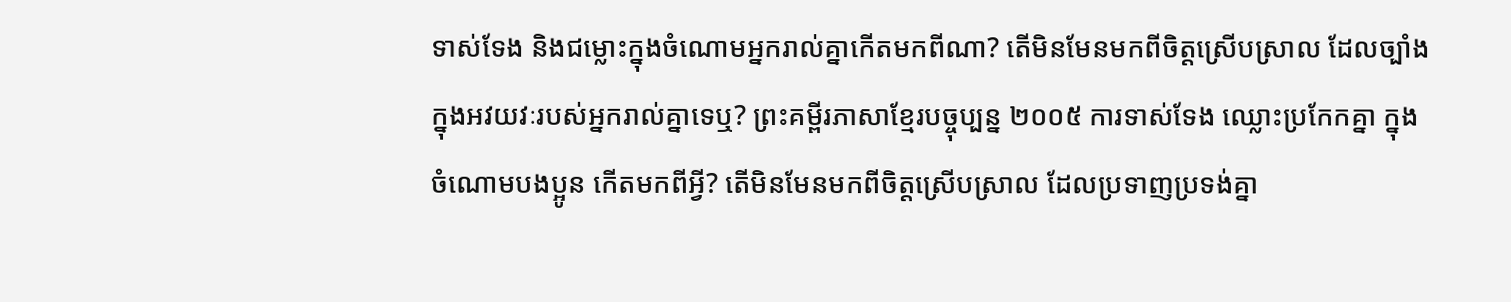ទាស់ទែង និងជម្លោះក្នុងចំណោមអ្នករាល់គ្នាកើតមកពីណា? តើមិនមែនមកពីចិត្ដស្រើបស្រាល ដែលច្បាំងក្នុងអវយវៈរបស់អ្នករាល់គ្នាទេឬ? ព្រះគម្ពីរភាសាខ្មែរបច្ចុប្បន្ន ២០០៥ ការទាស់ទែង ឈ្លោះប្រកែកគ្នា ក្នុងចំណោមបងប្អូន កើតមកពីអ្វី? តើមិនមែនមកពីចិត្តស្រើបស្រាល ដែលប្រទាញប្រទង់គ្នា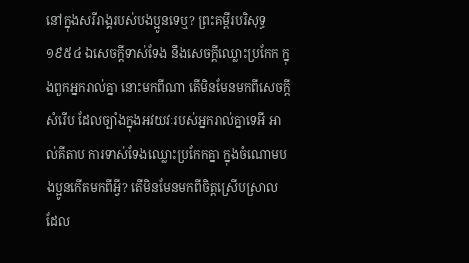នៅក្នុងសរីរាង្គរបស់បងប្អូនទេឬ? ព្រះគម្ពីរបរិសុទ្ធ ១៩៥៤ ឯសេចក្ដីទាស់ទែង នឹងសេចក្ដីឈ្លោះប្រកែក ក្នុងពួកអ្នករាល់គ្នា នោះមកពីណា តើមិនមែនមកពីសេចក្ដីសំរើប ដែលច្បាំងក្នុងអវយវៈរបស់អ្នករាល់គ្នាទេអី អាល់គីតាប ការទាស់ទែងឈ្លោះប្រកែកគ្នា ក្នុងចំណោមបងប្អូនកើតមកពីអ្វី? តើមិនមែនមកពីចិត្ដស្រើបស្រាល ដែល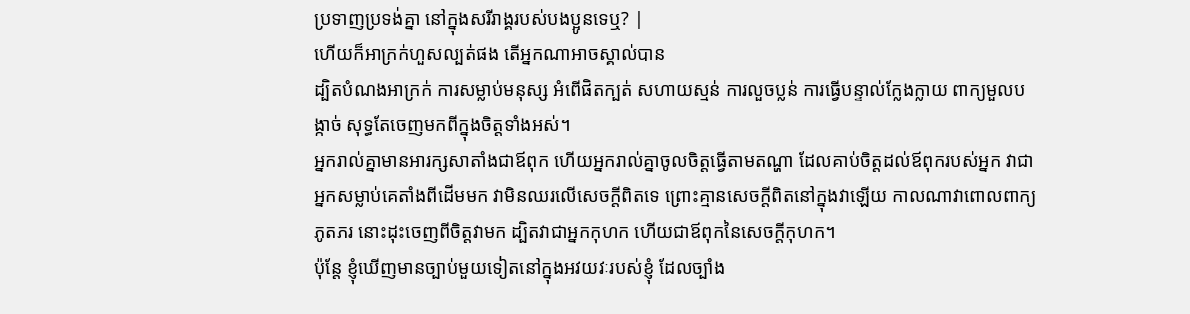ប្រទាញប្រទង់គ្នា នៅក្នុងសរីរាង្គរបស់បងប្អូនទេឬ? |
ហើយក៏អាក្រក់ហួសល្បត់ផង តើអ្នកណាអាចស្គាល់បាន
ដ្បិតបំណងអាក្រក់ ការសម្លាប់មនុស្ស អំពើផិតក្បត់ សហាយស្មន់ ការលួចប្លន់ ការធ្វើបន្ទាល់ក្លែងក្លាយ ពាក្យមួលបង្កាច់ សុទ្ធតែចេញមកពីក្នុងចិត្តទាំងអស់។
អ្នករាល់គ្នាមានអារក្សសាតាំងជាឪពុក ហើយអ្នករាល់គ្នាចូលចិត្តធ្វើតាមតណ្ហា ដែលគាប់ចិត្តដល់ឪពុករបស់អ្នក វាជាអ្នកសម្លាប់គេតាំងពីដើមមក វាមិនឈរលើសេចក្តីពិតទេ ព្រោះគ្មានសេចក្តីពិតនៅក្នុងវាឡើយ កាលណាវាពោលពាក្យភូតភរ នោះដុះចេញពីចិត្តវាមក ដ្បិតវាជាអ្នកកុហក ហើយជាឪពុកនៃសេចក្តីកុហក។
ប៉ុន្តែ ខ្ញុំឃើញមានច្បាប់មួយទៀតនៅក្នុងអវយវៈរបស់ខ្ញុំ ដែលច្បាំង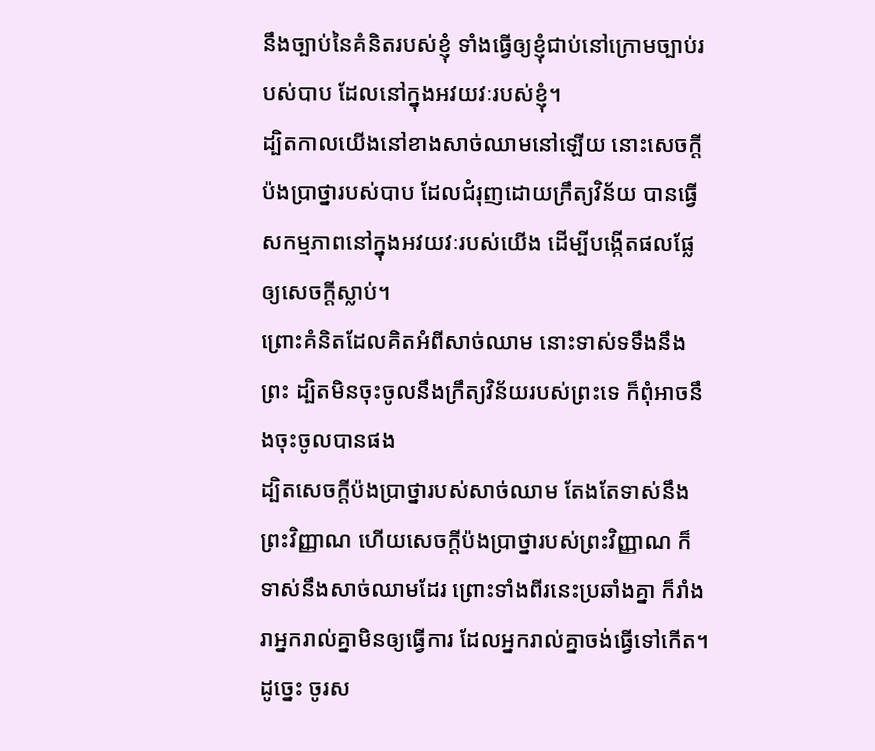នឹងច្បាប់នៃគំនិតរបស់ខ្ញុំ ទាំងធ្វើឲ្យខ្ញុំជាប់នៅក្រោមច្បាប់របស់បាប ដែលនៅក្នុងអវយវៈរបស់ខ្ញុំ។
ដ្បិតកាលយើងនៅខាងសាច់ឈាមនៅឡើយ នោះសេចក្ដីប៉ងប្រាថ្នារបស់បាប ដែលជំរុញដោយក្រឹត្យវិន័យ បានធ្វើសកម្មភាពនៅក្នុងអវយវៈរបស់យើង ដើម្បីបង្កើតផលផ្លែឲ្យសេចក្តីស្លាប់។
ព្រោះគំនិតដែលគិតអំពីសាច់ឈាម នោះទាស់ទទឹងនឹងព្រះ ដ្បិតមិនចុះចូលនឹងក្រឹត្យវិន័យរបស់ព្រះទេ ក៏ពុំអាចនឹងចុះចូលបានផង
ដ្បិតសេចក្ដីប៉ងប្រាថ្នារបស់សាច់ឈាម តែងតែទាស់នឹងព្រះវិញ្ញាណ ហើយសេចក្ដីប៉ងប្រាថ្នារបស់ព្រះវិញ្ញាណ ក៏ទាស់នឹងសាច់ឈាមដែរ ព្រោះទាំងពីរនេះប្រឆាំងគ្នា ក៏រាំងរាអ្នករាល់គ្នាមិនឲ្យធ្វើការ ដែលអ្នករាល់គ្នាចង់ធ្វើទៅកើត។
ដូច្នេះ ចូរស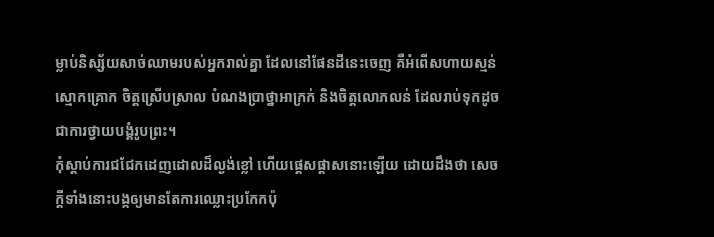ម្លាប់និស្ស័យសាច់ឈាមរបស់អ្នករាល់គ្នា ដែលនៅផែនដីនេះចេញ គឺអំពើសហាយស្មន់ ស្មោកគ្រោក ចិត្តស្រើបស្រាល បំណងប្រាថ្នាអាក្រក់ និងចិត្តលោភលន់ ដែលរាប់ទុកដូចជាការថ្វាយបង្គំរូបព្រះ។
កុំស្តាប់ការជជែកដេញដោលដ៏ល្ងង់ខ្លៅ ហើយផ្ដេសផ្ដាសនោះឡើយ ដោយដឹងថា សេចក្ដីទាំងនោះបង្កឲ្យមានតែការឈ្លោះប្រកែកប៉ុ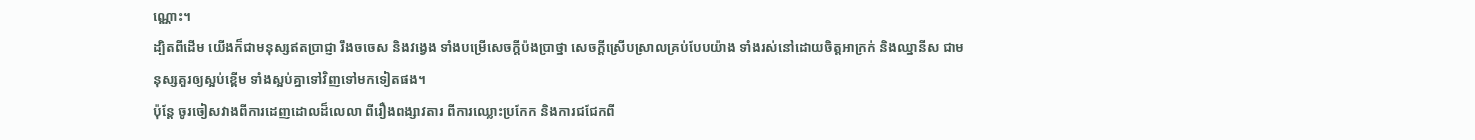ណ្ណោះ។
ដ្បិតពីដើម យើងក៏ជាមនុស្សឥតប្រាជ្ញា រឹងចចេស និងវង្វេង ទាំងបម្រើសេចក្ដីប៉ងប្រាថ្នា សេចក្ដីស្រើបស្រាលគ្រប់បែបយ៉ាង ទាំងរស់នៅដោយចិត្តអាក្រក់ និងឈ្នានីស ជាមនុស្សគួរឲ្យស្អប់ខ្ពើម ទាំងស្អប់គ្នាទៅវិញទៅមកទៀតផង។
ប៉ុន្តែ ចូរចៀសវាងពីការដេញដោលដ៏លេលា ពីរឿងពង្សាវតារ ពីការឈ្លោះប្រកែក និងការជជែកពី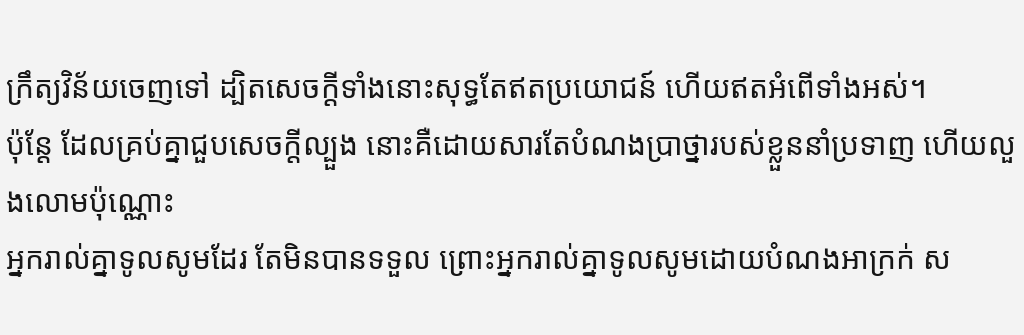ក្រឹត្យវិន័យចេញទៅ ដ្បិតសេចក្ដីទាំងនោះសុទ្ធតែឥតប្រយោជន៍ ហើយឥតអំពើទាំងអស់។
ប៉ុន្ដែ ដែលគ្រប់គ្នាជួបសេចក្ដីល្បួង នោះគឺដោយសារតែបំណងប្រាថ្នារបស់ខ្លួននាំប្រទាញ ហើយលួងលោមប៉ុណ្ណោះ
អ្នករាល់គ្នាទូលសូមដែរ តែមិនបានទទួល ព្រោះអ្នករាល់គ្នាទូលសូមដោយបំណងអាក្រក់ ស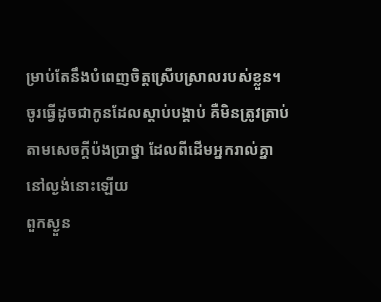ម្រាប់តែនឹងបំពេញចិត្តស្រើបស្រាលរបស់ខ្លួន។
ចូរធ្វើដូចជាកូនដែលស្តាប់បង្គាប់ គឺមិនត្រូវត្រាប់តាមសេចក្តីប៉ងប្រាថ្នា ដែលពីដើមអ្នករាល់គ្នានៅល្ងង់នោះឡើយ
ពួកស្ងួន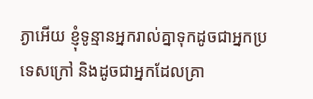ភ្ងាអើយ ខ្ញុំទូន្មានអ្នករាល់គ្នាទុកដូចជាអ្នកប្រទេសក្រៅ និងដូចជាអ្នកដែលគ្រា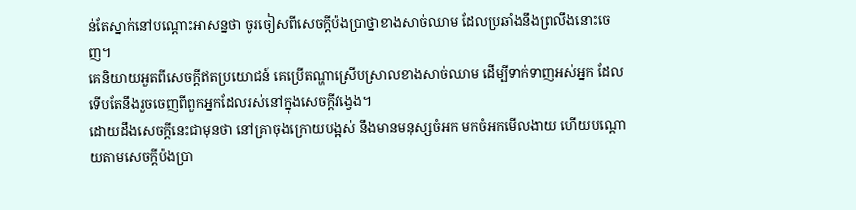ន់តែស្នាក់នៅបណ្តោះអាសន្នថា ចូរចៀសពីសេចក្តីប៉ងប្រាថ្នាខាងសាច់ឈាម ដែលប្រឆាំងនឹងព្រលឹងនោះចេញ។
គេនិយាយអួតពីសេចក្ដីឥតប្រយោជន៍ គេប្រើតណ្ហាស្រើបស្រាលខាងសាច់ឈាម ដើម្បីទាក់ទាញអស់អ្នក ដែលទើបតែនឹងរួចចេញពីពួកអ្នកដែលរស់នៅក្នុងសេចក្ដីវង្វេង។
ដោយដឹងសេចក្តីនេះជាមុនថា នៅគ្រាចុងក្រោយបង្អស់ នឹងមានមនុស្សចំអក មកចំអកមើលងាយ ហើយបណ្តោយតាមសេចក្ដីប៉ងប្រា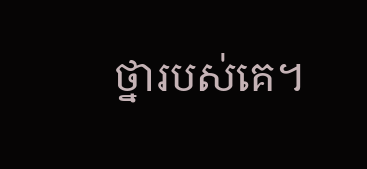ថ្នារបស់គេ។